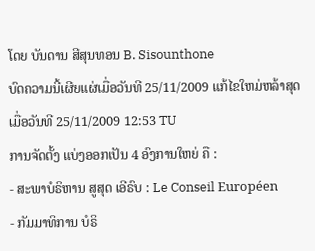ໂດຍ ບັນດານ ສີສຸນທອນ B. Sisounthone
ບົດຄວາມນີ້ເຜີຍແຜ່ເມື່ອວັນທີ 25/11/2009 ແກ້ໄຂໃຫມ່ຫລ້າສຸດເມື່ອວັນທີ 25/11/2009 12:53 TU
ການຈັດຕັ້ງ ແບ່ງອອກເປັນ 4 ອົງການໃຫຍ່ ຄື :
- ສະພາບໍຣິຫານ ສູສຸດ ເອີຣົບ : Le Conseil Européen
- ກັມມາທິການ ບໍຣິ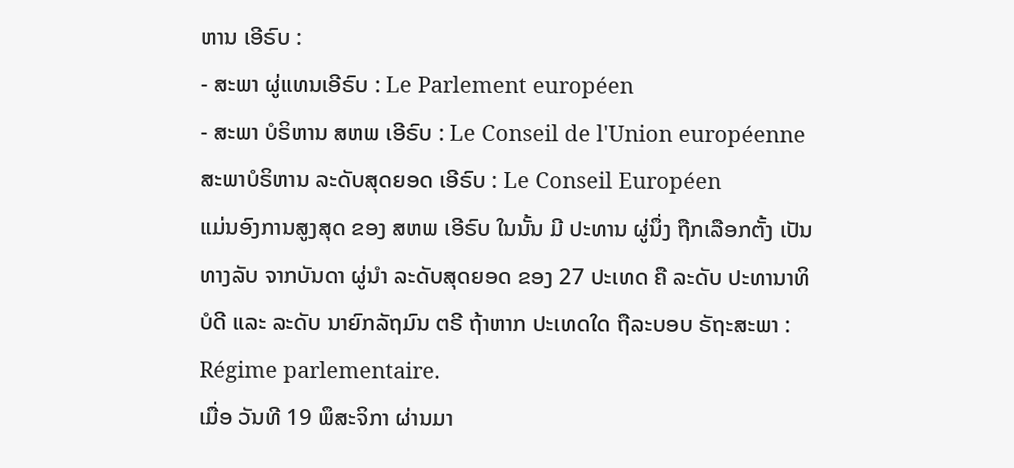ຫານ ເອີຣົບ :
- ສະພາ ຜູ່ແທນເອີຣົບ : Le Parlement européen
- ສະພາ ບໍຣິຫານ ສຫພ ເອີຣົບ : Le Conseil de l'Union européenne
ສະພາບໍຣິຫານ ລະດັບສຸດຍອດ ເອີຣົບ : Le Conseil Européen
ແມ່ນອົງການສູງສຸດ ຂອງ ສຫພ ເອີຣົບ ໃນນັ້ນ ມີ ປະທານ ຜູ່ນຶ່ງ ຖືກເລືອກຕັ້ງ ເປັນທາງລັບ ຈາກບັນດາ ຜູ່ນຳ ລະດັບສຸດຍອດ ຂອງ 27 ປະເທດ ຄື ລະດັບ ປະທານາທິບໍດີ ແລະ ລະດັບ ນາຍົກລັຖມົນ ຕຣີ ຖ້າຫາກ ປະເທດໃດ ຖືລະບອບ ຣັຖະສະພາ : Régime parlementaire.
ເມື່ອ ວັນທີ 19 ພຶສະຈິກາ ຜ່ານມາ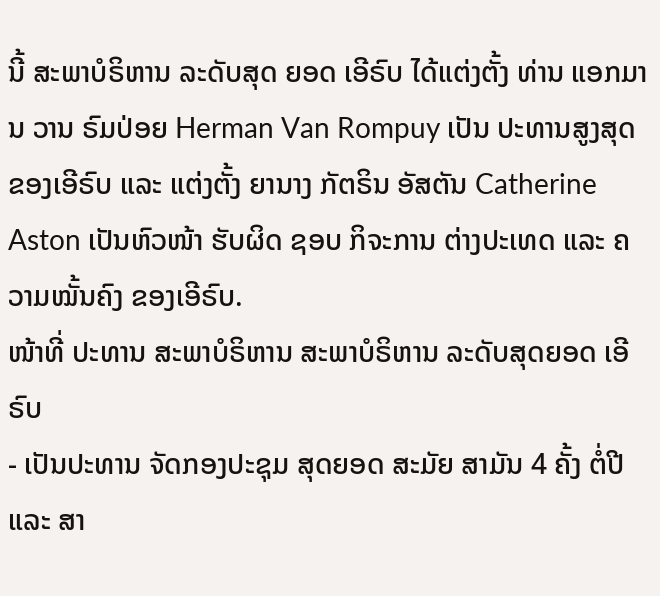ນີ້ ສະພາບໍຣິຫານ ລະດັບສຸດ ຍອດ ເອີຣົບ ໄດ້ແຕ່ງຕັ້ງ ທ່ານ ແອກມານ ວານ ຣົມປ່ອຍ Herman Van Rompuy ເປັນ ປະທານສູງສຸດ ຂອງເອີຣົບ ແລະ ແຕ່ງຕັ້ງ ຍານາງ ກັຕຣິນ ອັສຕັນ Catherine Aston ເປັນຫົວໜ້າ ຮັບຜິດ ຊອບ ກິຈະການ ຕ່າງປະເທດ ແລະ ຄວາມໝັ້ນຄົງ ຂອງເອີຣົບ.
ໜ້າທີ່ ປະທານ ສະພາບໍຣິຫານ ສະພາບໍຣິຫານ ລະດັບສຸດຍອດ ເອີຣົບ
- ເປັນປະທານ ຈັດກອງປະຊຸມ ສຸດຍອດ ສະມັຍ ສາມັນ 4 ຄັ້ງ ຕໍ່ປີ ແລະ ສາ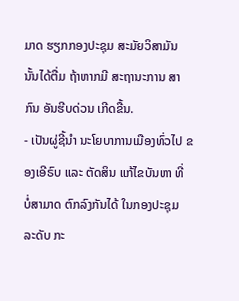ມາດ ຮຽກກອງປະຊຸມ ສະມັຍວິສາມັນ ນັ້ນໄດ້ຕື່ມ ຖ້າຫາກມີ ສະຖານະການ ສາກົນ ອັນຮີບດ່ວນ ເກີດຂື້ນ.
- ເປັນຜູ່ຊີ້ນຳ ນະໂຍບາການເມືອງທົ່ວໄປ ຂອງເອີຣົບ ແລະ ຕັດສິນ ແກ້ໄຂບັນຫາ ທີ່ ບໍ່ສາມາດ ຕົກລົງກັນໄດ້ ໃນກອງປະຊຸມ ລະດັບ ກະ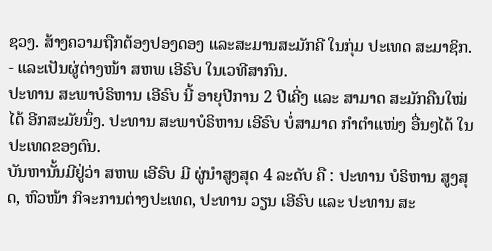ຊວງ. ສ້າງຄວາມຖືກຕ້ອງປອງດອງ ແລະສະມານສະມັກຄີ ໃນກຸ່ມ ປະເທດ ສະມາຊິກ.
- ແລະເປັນຜູ່ຕ່າງໜ້າ ສຫພ ເອີຣົບ ໃນເວທີສາກົນ.
ປະທານ ສະພາບໍຣິຫານ ເອີຣົບ ນີ້ ອາຍຸປີການ 2 ປີເຄີ່ງ ແລະ ສາມາດ ສະມັກຄືນໃໝ່ໄດ້ ອີກສະມັຍນຶ່ງ. ປະທານ ສະພາບໍຣິຫານ ເອີຣົບ ບໍ່ສາມາດ ກຳຕໍາແໜ່ງ ອື່ນໆໄດ້ ໃນປະເທດຂອງຕົນ.
ບັນຫານັ້ນມີຢູ່ວ່າ ສຫພ ເອີຣົບ ມີ ຜູ່ນຳສູງສຸດ 4 ລະດັບ ຄື : ປະທານ ບໍຣິຫານ ສູງສຸດ, ຫົວໜ້າ ກິຈະການຕ່າງປະເທດ, ປະທານ ວຽນ ເອີຣົບ ແລະ ປະທານ ສະ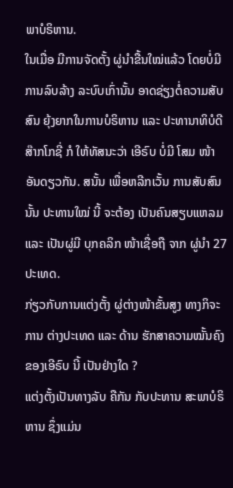ພາບໍຣິຫານ.
ໃນເມື່ອ ມີການຈັດຕັ້ງ ຜູ່ນຳຂື້ນໃໝ່ແລ້ວ ໂດຍບໍ່ມີການລົບລ້າງ ລະບົບເກົ່ານັ້ນ ອາດຊ່ຽງຕໍ່ຄວາມສັບສົນ ຍຸ້ງຍາກໃນການບໍຣິຫານ ແລະ ປະທານາທິບໍດີ ສ໊າກໂກຊີ່ ກໍ ໃຫ້ທັສນະວ່າ ເອີຣົບ ບໍ່ມີ ໂສມ ໜ້າ ອັນດຽວກັນ. ສນັ້ນ ເພື່ອຫລີກເວັ້ນ ການສັບສົນນັ້ນ ປະທານໃໝ່ ນີ້ ຈະຕ້ອງ ເປັນຄົນສຽບແຫລມ ແລະ ເປັນຜູ່ມີ ບຸກຄລິກ ໜ້າເຊື່ອຖື ຈາກ ຜູ່ນຳ 27 ປະເທດ.
ກ່ຽວກັບການແຕ່ງຕັ້ງ ຜູ່ຕ່າງໜ້າຂັ້ນສູງ ທາງກິຈະການ ຕ່າງປະເທດ ແລະ ດ້ານ ຮັກສາຄວາມໝັ້ນຄົງ ຂອງເອີຣົບ ນີ້ ເປັນຢ່າງໃດ ?
ແຕ່ງຕັ້ງເປັນທາງລັບ ຄືກັນ ກັບປະທານ ສະພາບໍຣິຫານ ຊຶ່ງແມ່ນ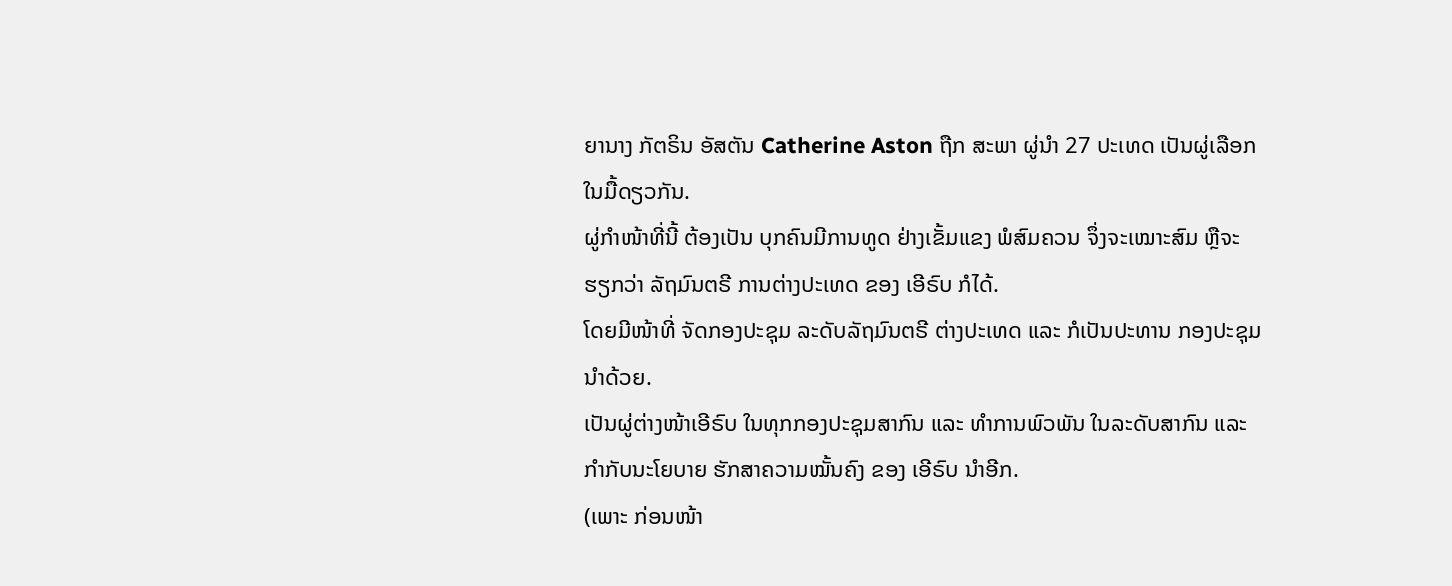ຍານາງ ກັຕຣິນ ອັສຕັນ Catherine Aston ຖືກ ສະພາ ຜູ່ນຳ 27 ປະເທດ ເປັນຜູ່ເລືອກ ໃນມື້ດຽວກັນ.
ຜູ່ກຳໜ້າທີ່ນີ້ ຕ້ອງເປັນ ບຸກຄົນມີການທູດ ຢ່າງເຂັ້ມແຂງ ພໍສົມຄວນ ຈຶ່ງຈະເໝາະສົມ ຫຼືຈະຮຽກວ່າ ລັຖມົນຕຣີ ການຕ່າງປະເທດ ຂອງ ເອີຣົບ ກໍໄດ້.
ໂດຍມີໜ້າທີ່ ຈັດກອງປະຊຸມ ລະດັບລັຖມົນຕຣີ ຕ່າງປະເທດ ແລະ ກໍເປັນປະທານ ກອງປະຊຸມນຳດ້ວຍ.
ເປັນຜູ່ຕ່າງໜ້າເອີຣົບ ໃນທຸກກອງປະຊຸມສາກົນ ແລະ ທຳການພົວພັນ ໃນລະດັບສາກົນ ແລະ ກຳກັບນະໂຍບາຍ ຮັກສາຄວາມໝັ້ນຄົງ ຂອງ ເອີຣົບ ນຳອີກ.
(ເພາະ ກ່ອນໜ້າ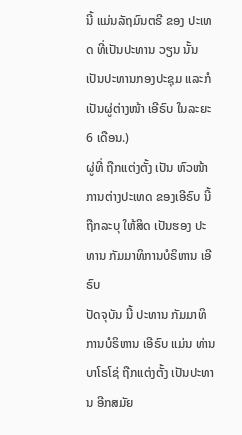ນີ້ ແມ່ນລັຖມົນຕຣີ ຂອງ ປະເທດ ທີ່ເປັນປະທານ ວຽນ ນັ້ນ ເປັນປະທານກອງປະຊຸມ ແລະກໍເປັນຜູ່ຕ່າງໜ້າ ເອີຣົບ ໃນລະຍະ 6 ເດືອນ.)
ຜູ່ທີ່ ຖືກແຕ່ງຕັ້ງ ເປັນ ຫົວໜ້າການຕ່າງປະເທດ ຂອງເອີຣົບ ນີ້ ຖືກລະບຸ ໃຫ້ສິດ ເປັນຮອງ ປະທານ ກັມມາທິການບໍຣິຫານ ເອີຣົບ
ປັດຈຸບັນ ນີ້ ປະທານ ກັມມາທິການບໍຣິຫານ ເອີຣົບ ແມ່ນ ທ່ານ ບາໂຣໂຊ່ ຖືກແຕ່ງຕັ້ງ ເປັນປະທານ ອີກສມັຍ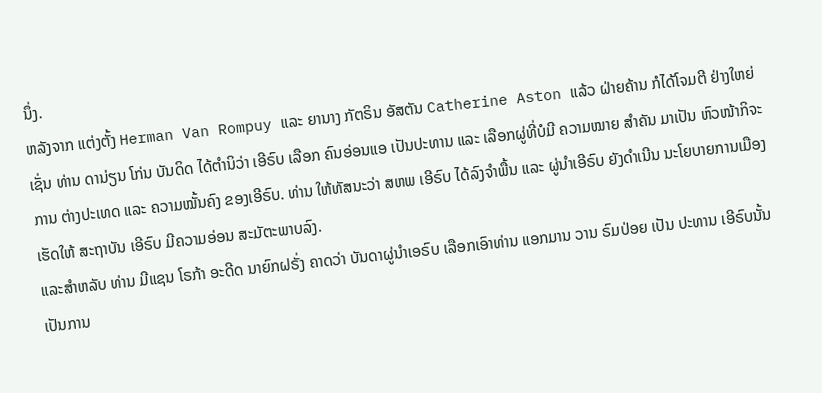ນຶ່ງ.
ຫລັງຈາກ ແຕ່ງຕັ້ງ Herman Van Rompuy ແລະ ຍານາງ ກັຕຣິນ ອັສຕັນ Catherine Aston ແລ້ວ ຝ່າຍຄ້ານ ກໍໄດ້ໂຈມຕີ ຢ່າງໃຫຍ່ ເຊັ່ນ ທ່ານ ດານ່ຽນ ໂກ່ນ ບັນດິດ ໄດ້ຕຳນິວ່າ ເອີຣົບ ເລືອກ ຄົນອ່ອນແອ ເປັນປະທານ ແລະ ເລືອກຜູ່ທີ່ບໍມີ ຄວາມໝາຍ ສຳຄັນ ມາເປັນ ຫົວໜ້າກິຈະການ ຕ່າງປະເທດ ແລະ ຄວາມໝັ້ນຄົງ ຂອງເອີຣົບ. ທ່ານ ໃຫ້ທັສນະວ່າ ສຫພ ເອີຣົບ ໄດ້ລົງຈຳພື້ນ ແລະ ຜູ່ນຳເອີຣົບ ຍັງດຳເນີນ ນະໂຍບາຍການເມືອງ ເຮັດໃຫ້ ສະຖາບັນ ເອີຣົບ ມີຄວາມອ່ອນ ສະມັຕະພາບລົງ.
ແລະສຳຫລັບ ທ່ານ ມີແຊນ ໂຣກ້າ ອະດີດ ນາຍົກຝຣັ່ງ ຄາດວ່າ ບັນດາຜູ່ນຳເອຣົບ ເລືອກເອົາທ່ານ ແອກມານ ວານ ຣົມປ່ອຍ ເປັນ ປະທານ ເອີຣົບນັ້ນ ເປັນການ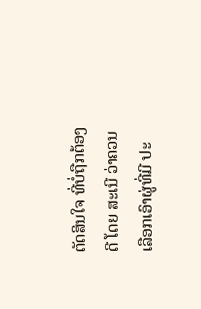ຕັດສິນໃຈ ທີ່ບໍ່ຖືກຕ້ອງດີ ໂດຍ ສະເນີ ວ່າຄວນ ເລືອກເອົາຜູ່ທີ່ມີ ປະ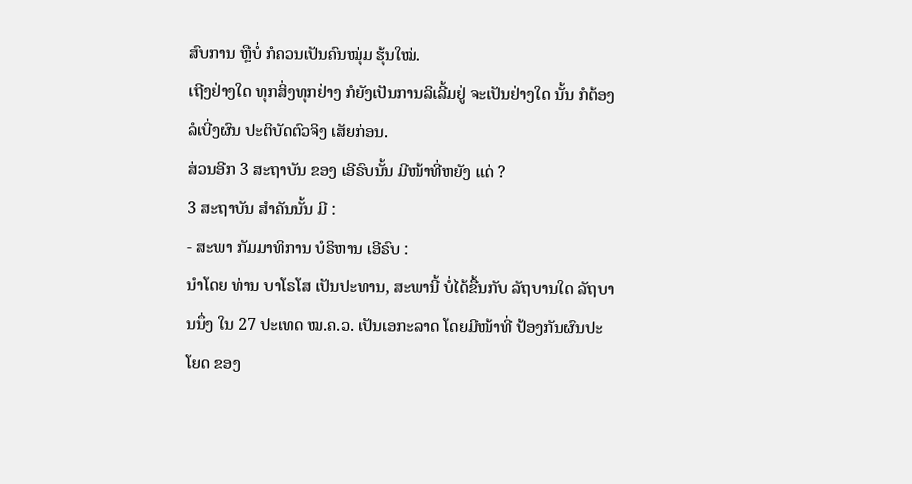ສົບການ ຫຼືບໍ່ ກໍຄວນເປັນຄົນໝຸ່ມ ຮຸ້ນໃໝ່.
ເຖີງຢ່າງໃດ ທຸກສິ່ງທຸກຢ່າງ ກໍຍັງເປັນການລິເລີ້ມຢູ່ ຈະເປັນຢ່າງໃດ ນັ້ນ ກໍຕ້ອງລໍເບີ່ງຜົນ ປະຕິບັດຕົວຈິງ ເສັຍກ່ອນ.
ສ່ວນອີກ 3 ສະຖາບັນ ຂອງ ເອີຣົບນັ້ນ ມີໜ້າທີ່ຫຍັງ ແດ່ ?
3 ສະຖາບັນ ສຳຄັນນັ້ນ ມີ :
- ສະພາ ກັມມາທິການ ບໍຣິຫານ ເອີຣົບ :
ນຳໂດຍ ທ່ານ ບາໂຣໂສ ເປັນປະທານ, ສະພານີ້ ບໍ່ໄດ້ຂື້ນກັບ ລັຖບານໃດ ລັຖບານນຶ່ງ ໃນ 27 ປະເທດ ໝ.ຄ.ວ. ເປັນເອກະລາດ ໂດຍມີໜ້າທີ່ ປ້ອງກັນຜົນປະໂຍດ ຂອງ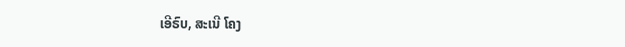ເອີຣົບ, ສະເນີ ໂຄງ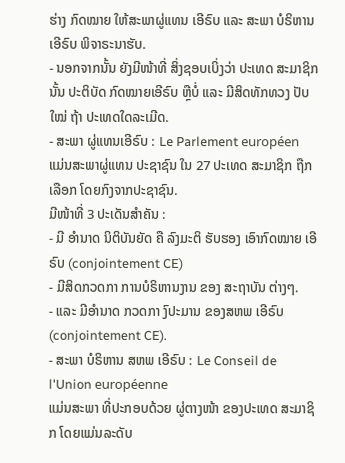ຮ່າງ ກົດໝາຍ ໃຫ້ສະພາຜູ່ແທນ ເອີຣົບ ແລະ ສະພາ ບໍຣິຫານ ເອີຣົບ ພິຈາຣະນາຮັບ.
- ນອກຈາກນັ້ນ ຍັງມີໜ້າທີ່ ສິ່ງຊອບເບິ່ງວ່າ ປະເທດ ສະມາຊິກ ນັ້ນ ປະຕິບັດ ກົດໝາຍເອີຣົບ ຫຼືບໍ່ ແລະ ມີສິດທັກທວງ ປັບໃໝ່ ຖ້າ ປະເທດໃດລະເມີດ.
- ສະພາ ຜູ່ແທນເອີຣົບ : Le Parlement européen
ແມ່ນສະພາຜູ່ແທນ ປະຊາຊົນ ໃນ 27 ປະເທດ ສະມາຊິກ ຖືກເລືອກ ໂດຍກົງຈາກປະຊາຊົນ.
ມີໜ້າທີ່ 3 ປະເດັນສຳຄັນ :
- ມີ ອຳນາດ ນິຕິບັນຍັດ ຄື ລົງມະຕິ ຮັບຮອງ ເອົາກົດໝາຍ ເອີຣົບ (conjointement CE)
- ມີສິດກວດກາ ການບໍຣິຫານງານ ຂອງ ສະຖາບັນ ຕ່າງໆ.
- ແລະ ມີອຳນາດ ກວດກາ ງົປະມານ ຂອງສຫພ ເອີຣົບ (conjointement CE).
- ສະພາ ບໍຣິຫານ ສຫພ ເອີຣົບ : Le Conseil de l'Union européenne
ແມ່ນສະພາ ທີ່ປະກອບດ້ວຍ ຜູ່ຕາງໜ້າ ຂອງປະເທດ ສະມາຊິກ ໂດຍແມ່ນລະດັບ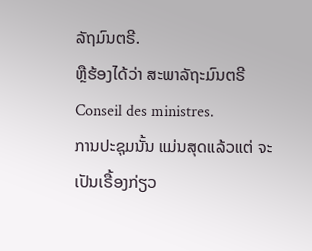ລັຖມົນຕຣີ.
ຫຼືຮ້ອງໄດ້ວ່າ ສະພາລັຖະມົນຕຣີ Conseil des ministres.
ການປະຊຸມນັ້ນ ແມ່ນສຸດແລ້ວແຕ່ ຈະເປັນເຣື້ອງກ່ຽວ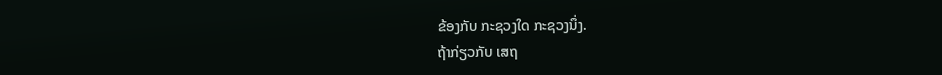ຂ້ອງກັບ ກະຊວງໃດ ກະຊວງນຶ່ງ.
ຖ້າກ່ຽວກັບ ເສຖ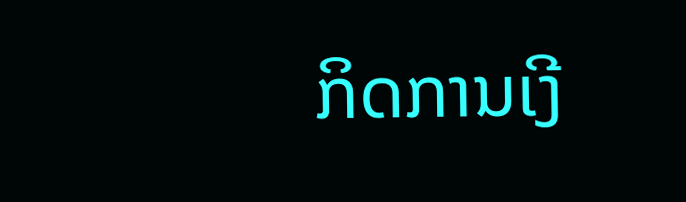ກິດການເງີ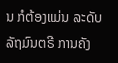ນ ກໍຕ້ອງແມ່ນ ລະດັບ ລັຖມົນຕຣີ ການຄັງ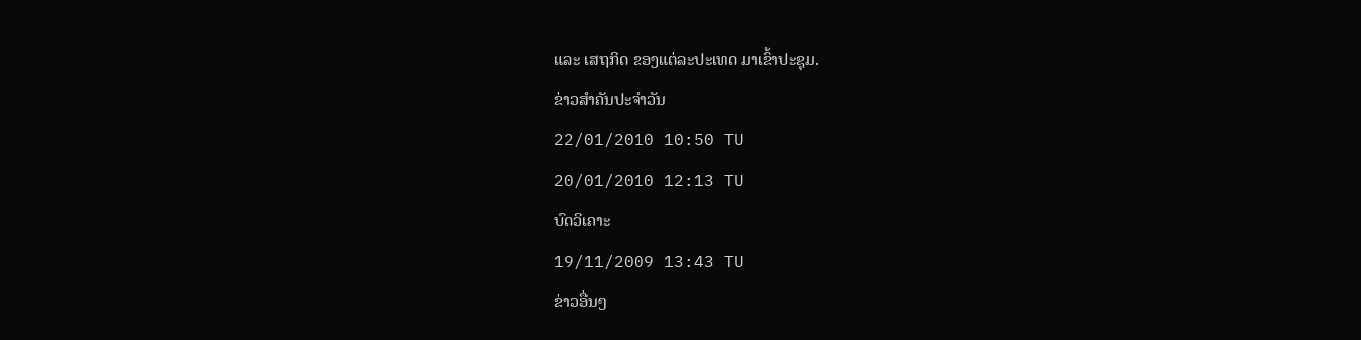ແລະ ເສຖກິດ ຂອງແຕ່ລະປະເທດ ມາເຂົ້າປະຊຸມ.
ຂ່າວສຳຄັນປະຈຳວັນ
22/01/2010 10:50 TU
20/01/2010 12:13 TU
ບົດວິເຄາະ
19/11/2009 13:43 TU
ຂ່າວອື່ນໆ